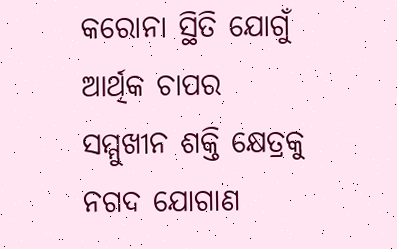କରୋନା ସ୍ଥିତି ଯୋଗୁଁ ଆର୍ଥିକ ଚାପର ସମ୍ମୁଖୀନ ଶକ୍ତି କ୍ଷେତ୍ରକୁ ନଗଦ ଯୋଗାଣ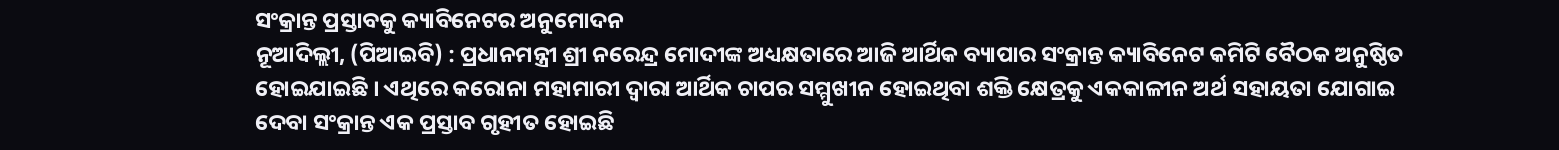ସଂକ୍ରାନ୍ତ ପ୍ରସ୍ତାବକୁ କ୍ୟାବିନେଟର ଅନୁମୋଦନ
ନୂଆଦିଲ୍ଲୀ, (ପିଆଇବି) : ପ୍ରଧାନମନ୍ତ୍ରୀ ଶ୍ରୀ ନରେନ୍ଦ୍ର ମୋଦୀଙ୍କ ଅଧ୍ୟକ୍ଷତାରେ ଆଜି ଆର୍ଥିକ ବ୍ୟାପାର ସଂକ୍ରାନ୍ତ କ୍ୟାବିନେଟ କମିଟି ବୈଠକ ଅନୁଷ୍ଠିତ ହୋଇଯାଇଛି । ଏଥିରେ କରୋନା ମହାମାରୀ ଦ୍ୱାରା ଆର୍ଥିକ ଚାପର ସମ୍ମୁଖୀନ ହୋଇଥିବା ଶକ୍ତି କ୍ଷେତ୍ରକୁ ଏକକାଳୀନ ଅର୍ଥ ସହାୟତା ଯୋଗାଇ ଦେବା ସଂକ୍ରାନ୍ତ ଏକ ପ୍ରସ୍ତାବ ଗୃହୀତ ହୋଇଛି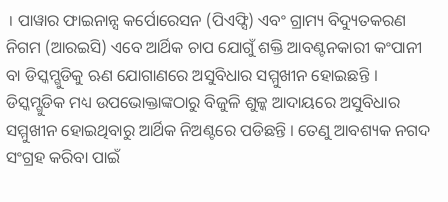। ପାୱାର ଫାଇନାନ୍ସ କର୍ପୋରେସନ (ପିଏଫ୍ସି) ଏବଂ ଗ୍ରାମ୍ୟ ବିଦ୍ୟୁତକରଣ ନିଗମ (ଆରଇସି) ଏବେ ଆର୍ଥିକ ଚାପ ଯୋଗୁଁ ଶକ୍ତି ଆବଣ୍ଟନକାରୀ କଂପାନୀ ବା ଡିସ୍କମ୍ଗୁଡିକୁ ଋଣ ଯୋଗାଣରେ ଅସୁବିଧାର ସମ୍ମୁଖୀନ ହୋଇଛନ୍ତି । ଡିସ୍କମ୍ଗୁଡିକ ମଧ୍ୟ ଉପଭୋକ୍ତାଙ୍କଠାରୁ ବିଜୁଳି ଶୁଳ୍କ ଆଦାୟରେ ଅସୁବିଧାର ସମ୍ମୁଖୀନ ହୋଇଥିବାରୁ ଆର୍ଥିକ ନିଅଣ୍ଟରେ ପଡିଛନ୍ତି । ତେଣୁ ଆବଶ୍ୟକ ନଗଦ ସଂଗ୍ରହ କରିବା ପାଇଁ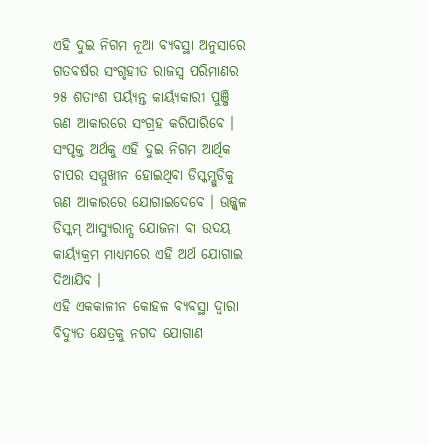ଏହି ଦୁଇ ନିଗମ ନୂଆ ବ୍ୟବସ୍ଥା ଅନୁସାରେ ଗତବର୍ଷର ସଂଗୃହୀତ ରାଜସ୍ୱ ପରିମାଣର ୨୫ ଶତାଂଶ ପର୍ୟ୍ୟନ୍ତ କାର୍ୟ୍ୟକାରୀ ପୁଞ୍ଜି ଋଣ ଆକାରରେ ସଂଗ୍ରହ କରିପାରିବେ । ସଂପୃକ୍ତ ଅର୍ଥକୁ ଏହି ଦୁଇ ନିଗମ ଆର୍ଥିକ ଚାପର ସମ୍ମୁଖୀନ ହୋଇଥିବା ଡିସ୍କମ୍ଗୁଡିକୁ ଋଣ ଆକାରରେ ଯୋଗାଇଦେବେ । ଊଜ୍ଜ୍ୱଳ ଡିସ୍କମ୍ ଆସ୍ୟୁରାନ୍ସ ଯୋଜନା ବା ଉଦୟ କାର୍ୟ୍ୟକ୍ରମ ମାଧ୍ୟମରେ ଏହି ଅର୍ଥ ଯୋଗାଇ ଦିଆଯିବ ।
ଏହି ଏକକାଳୀନ କୋହଳ ବ୍ୟବସ୍ଥା ଦ୍ୱାରା ବିଦ୍ୟୁତ କ୍ଷେତ୍ରକୁ ନଗଦ ଯୋଗାଣ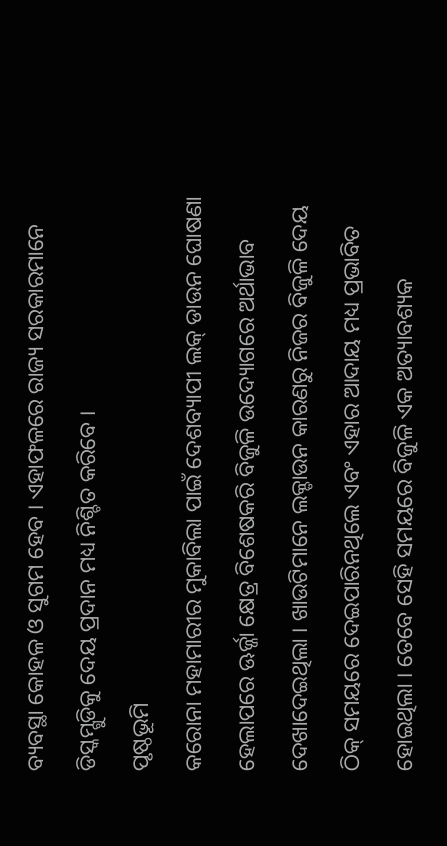ବ୍ୟବସ୍ଥା କୋହଳ ଓ ସୁଗମ ହେବ । ଏହାଫଳରେ ରାଜ୍ୟ ସରକାରମାନେ ଡିସ୍କମ୍ଗୁଡିକୁ ଦେୟ ପ୍ରଦାନ ମଧ୍ୟ ନିଶ୍ଚିତ କରିବେ ।
ପୃଷ୍ଠଭୂମି
କରୋନା ମହାମାରୀର ମୁକାବିଲା ପାଇଁ ଦେଶବ୍ୟାପୀ ଲକ୍ ଡାଉନ ଘୋଷଣା ହେଲାପରେ ଊର୍ଜ୍ଜା କ୍ଷେତ୍ର ବିଶେଷକରି ବିଜୁଳି ଉଦ୍ୟୋଗରେ ଅର୍ଥାଭାବ ଦେଖାଦେଇଥିଲା । ଖାଉଟିମାନେ ଲକ୍ଡାଉନ କାରଣରୁ ନିଜର ବିଜୁଳି ଦେୟ ଠିକ୍ ସମୟରେ ଦେଇପାରିନଥିଲେ ଏବଂ ଏହାର ଆଦାୟ ମଧ୍ୟ ପ୍ରଭାବିତ ହୋଇଥିଲା । ତେବେ ସେହି ସମୟରେ ବିଜୁଳି ଏକ ଅତ୍ୟାବଶ୍ୟକ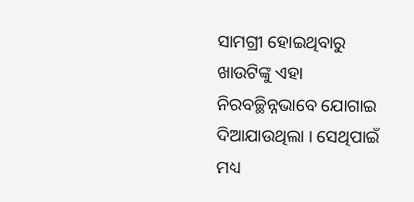ସାମଗ୍ରୀ ହୋଇଥିବାରୁ ଖାଉଟିଙ୍କୁ ଏହା ନିରବଚ୍ଛିନ୍ନଭାବେ ଯୋଗାଇ ଦିଆଯାଉଥିଲା । ସେଥିପାଇଁ ମଧ୍ୟ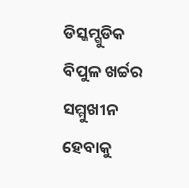ଡିସ୍କମ୍ଗୁଡିକ ବିପୁଳ ଖର୍ଚ୍ଚର ସମ୍ମୁଖୀନ ହେବାକୁ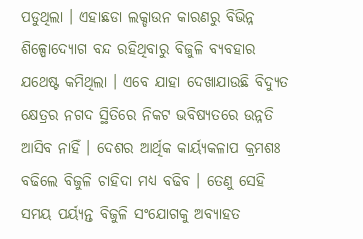ପଡୁଥିଲା । ଏହାଛଡା ଲକ୍ଡାଉନ କାରଣରୁ ବିଭିନ୍ନ ଶିଳ୍ପୋଦ୍ୟୋଗ ବନ୍ଦ ରହିଥିବାରୁ ବିଜୁଳି ବ୍ୟବହାର ଯଥେଷ୍ଟ କମିଥିଲା । ଏବେ ଯାହା ଦେଖାଯାଉଛି ବିଦ୍ୟୁତ କ୍ଷେତ୍ରର ନଗଦ ସ୍ଥିତିରେ ନିକଟ ଭବିଷ୍ୟତରେ ଉନ୍ନତି ଆସିବ ନାହିଁ । ଦେଶର ଆର୍ଥିକ କାର୍ୟ୍ୟକଳାପ କ୍ରମଶଃ ବଢିଲେ ବିଜୁଳି ଚାହିଦା ମଧ୍ୟ ବଢିବ । ତେଣୁ ସେହି ସମୟ ପର୍ୟ୍ୟନ୍ତ ବିଜୁଳି ସଂଯୋଗକୁ ଅବ୍ୟାହତ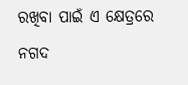ରଖିବା ପାଇଁ ଏ କ୍ଷେତ୍ରରେ ନଗଦ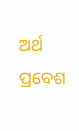ଅର୍ଥ ପ୍ରବେଶ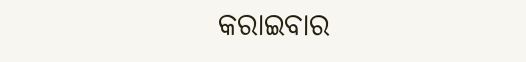କରାଇବାର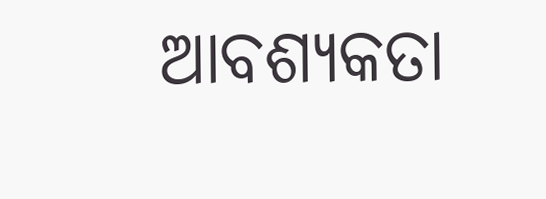ଆବଶ୍ୟକତା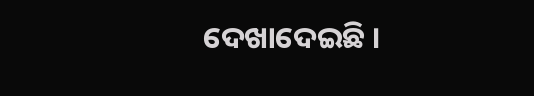ଦେଖାଦେଇଛି ।